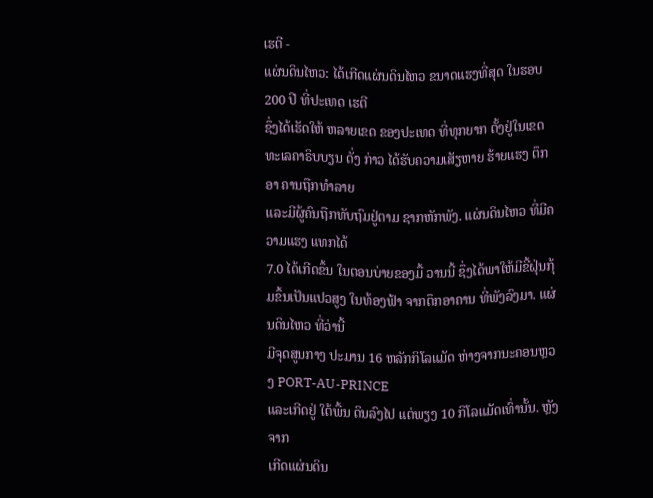ເຮຕີ -
ແຜ່ນດິນໄຫວ: ໄດ້ເກີດແຜ່ນດິນໄຫວ ຂນາດແຮງທີ່ສຸດ ໃນຮອບ 200 ປີ ທີ່ປະເທດ ເຮຕີ
ຊຶ່ງໄດ້ເຮັດໃຫ້ ຫລາຍເຂດ ຂອງປະເທດ ທີ່ທຸກຍາກ ຕັ້ງຢູ່ໃນເຂດ
ທະເລຄາຣິບບຽນ ດັ່ງ ກ່າວ ໄດ້ຮັບຄວາມເສັຽຫາຍ ຮ້າຍແຮງ ຕຶກອາ ຄານຖືກທຳລາຍ
ແລະມີຜູ້ຄົນຖືກທັບຖົມຢູ່ຕາມ ຊາກຫັກພັງ. ແຜ່ນດິນໄຫວ ທີ່ມີຄວາມແຮງ ແທກໄດ້
7.0 ໄດ້ເກີດຂຶ້ນ ໃນຕອນບ່າຍຂອງມື້ ວານນີ້ ຊຶ່ງໄດ້ພາໃຫ້ມີຂີ້ຝຸ່ນກຸ້ມຂຶ້ນເປັນແປວສູງ ໃນທ້ອງຟ້າ ຈາກຕຶກອາຄານ ທີ່ພັງລົງມາ. ແຜ່ນດິນໄຫວ ທີ່ວ່ານີ້
ມີຈຸດສູນກາງ ປະມານ 16 ຫລັກກິໂລແມັດ ຫ່າງຈາກນະຄອນຫຼວງ PORT-AU-PRINCE
ແລະເກີດຢູ່ ໃຕ້ພື້ນ ດິນລົງໄປ ແຕ່ພຽງ 10 ກິໂລແມັດເທົ່ານັ້ນ. ຫຼັງຈາກ
ເກີດແຜ່ນດິນ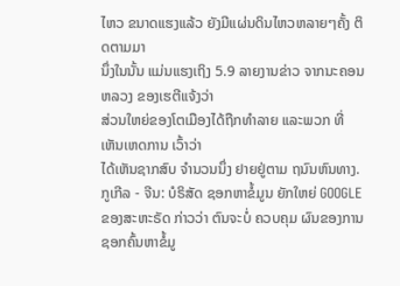ໄຫວ ຂນາດແຮງແລ້ວ ຍັງມີແຜ່ນດິນໄຫວຫລາຍໆຄັ້ງ ຕິດຕາມມາ
ນຶ່ງໃນນັ້ນ ແມ່ນແຮງເຖິງ 5.9 ລາຍງານຂ່າວ ຈາກນະຄອນຫລວງ ຂອງເຮຕີແຈ້ງວ່າ
ສ່ວນໃຫຍ່ຂອງໂຕເມືອງໄດ້ຖືກທຳລາຍ ແລະພວກ ທີ່ ເຫັນເຫດການ ເວົ້າວ່າ
ໄດ້ເຫັນຊາກສົບ ຈຳນວນນຶ່ງ ຢາຍຢູ່ຕາມ ຖນົນຫົນທາງ.
ກູເກີລ - ຈີນ: ບໍຣິສັດ ຊອກຫາຂໍ້ມູນ ຍັກໃຫຍ່ GOOGLE
ຂອງສະຫະຣັດ ກ່າວວ່າ ຕົນຈະບໍ່ ຄວບຄຸມ ຜົນຂອງການ ຊອກຄົ້ນຫາຂໍ້ມູ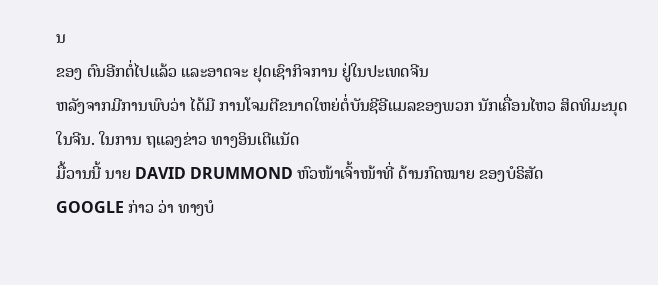ນ
ຂອງ ຕົນອີກຕໍ່ໄປແລ້ວ ແລະອາດຈະ ຢຸດເຊົາກິຈການ ຢູ່ໃນປະເທດຈີນ
ຫລັງຈາກມີການພົບວ່າ ໄດ້ມີ ການໂຈມຕີຂນາດໃຫຍ່ຕໍ່ບັນຊີອີແມລຂອງພວກ ນັກເຄື່ອນໄຫວ ສິດທິມະນຸດ ໃນຈີນ. ໃນການ ຖແລງຂ່າວ ທາງອິນເຕີແນັດ
ມື້ວານນີ້ ນາຍ DAVID DRUMMOND ຫົວໜ້າເຈົ້າໜ້າທີ່ ດ້ານກົດໝາຍ ຂອງບໍຣິສັດ
GOOGLE ກ່າວ ວ່າ ທາງບໍ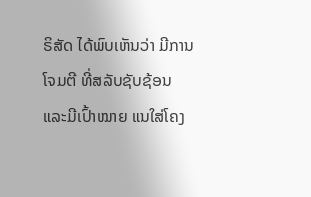ຣິສັດ ໄດ້ພົບເຫັນວ່າ ມີການໂຈມຕີ ທີ່ສລັບຊັບຊ້ອນ
ແລະມີເປົ້າໝາຍ ແນໃສ່ໂຄງ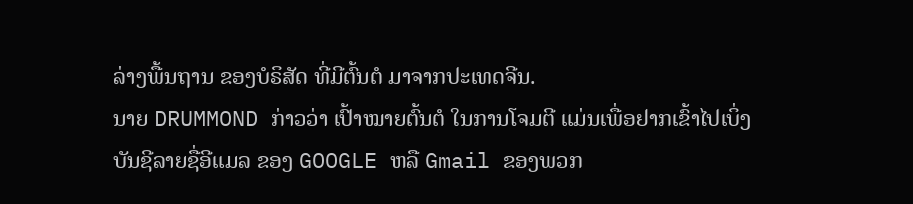ລ່າງພື້ນຖານ ຂອງບໍຣິສັດ ທີ່ມີຕົ້ນຕໍ ມາຈາກປະເທດຈີນ.
ນາຍ DRUMMOND ກ່າວວ່າ ເປົ້າໝາຍຕົ້ນຕໍ ໃນການໂຈມຕີ ແມ່ນເພື່ອຢາກເຂົ້າໄປເບິ່ງ
ບັນຊີລາຍຊື່ອີແມລ ຂອງ GOOGLE ຫລື Gmail ຂອງພວກ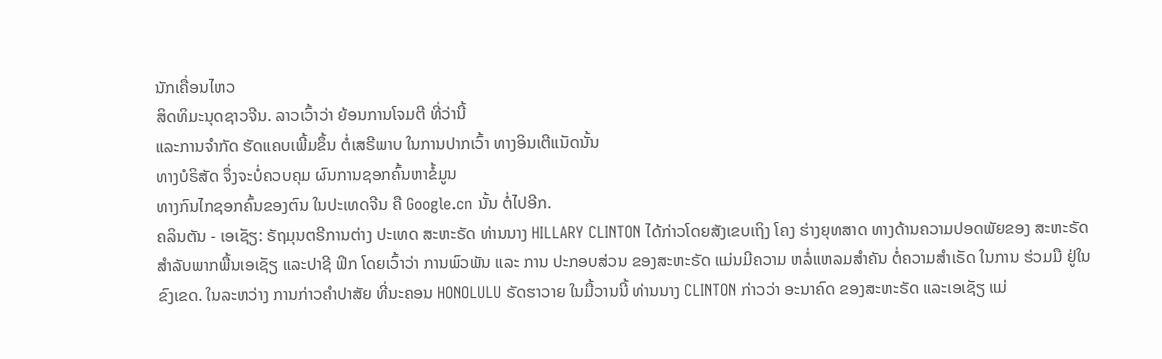ນັກເຄື່ອນໄຫວ
ສິດທິມະນຸດຊາວຈີນ. ລາວເວົ້າວ່າ ຍ້ອນການໂຈມຕີ ທີ່ວ່ານີ້
ແລະການຈຳກັດ ຮັດແຄບເພີ້ມຂຶ້ນ ຕໍ່ເສຣີພາບ ໃນການປາກເວົ້າ ທາງອິນເຕີແນັດນັ້ນ
ທາງບໍຣິສັດ ຈຶ່ງຈະບໍ່ຄວບຄຸມ ຜົນການຊອກຄົ້ນຫາຂໍ້ມູນ
ທາງກົນໄກຊອກຄົ້ນຂອງຕົນ ໃນປະເທດຈີນ ຄື Google.cn ນັ້ນ ຕໍ່ໄປອີກ.
ຄລິນຕັນ - ເອເຊັຽ: ຣັຖມຸນຕຣີການຕ່າງ ປະເທດ ສະຫະຣັດ ທ່ານນາງ HILLARY CLINTON ໄດ້ກ່າວໂດຍສັງເຂບເຖິງ ໂຄງ ຮ່າງຍຸທສາດ ທາງດ້ານຄວາມປອດພັຍຂອງ ສະຫະຣັດ ສຳລັບພາກພື້ນເອເຊັຽ ແລະປາຊີ ຟິກ ໂດຍເວົ້າວ່າ ການພົວພັນ ແລະ ການ ປະກອບສ່ວນ ຂອງສະຫະຣັດ ແມ່ນມີຄວາມ ຫລໍ່ແຫລມສຳຄັນ ຕໍ່ຄວາມສຳເຣັດ ໃນການ ຮ່ວມມື ຢູ່ໃນຂົງເຂດ. ໃນລະຫວ່າງ ການກ່າວຄຳປາສັຍ ທີ່ນະຄອນ HONOLULU ຣັດຮາວາຍ ໃນມື້ວານນີ້ ທ່ານນາງ CLINTON ກ່າວວ່າ ອະນາຄົດ ຂອງສະຫະຣັດ ແລະເອເຊັຽ ແມ່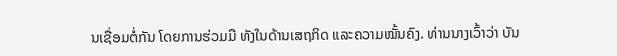ນເຊື່ອມຕໍ່ກັນ ໂດຍການຮ່ວມມື ທັງໃນດ້ານເສຖກິດ ແລະຄວາມໝັ້ນຄົງ. ທ່ານນາງເວົ້າວ່າ ບັນ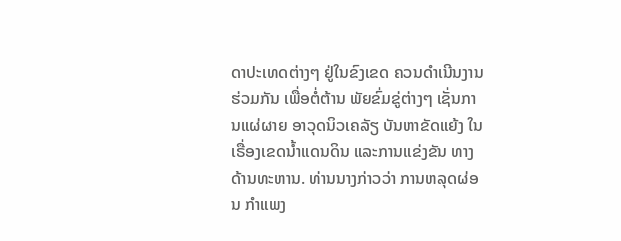ດາປະເທດຕ່າງໆ ຢູ່ໃນຂົງເຂດ ຄວນດຳເນີນງານຮ່ວມກັນ ເພື່ອຕໍ່ຕ້ານ ພັຍຂົ່ມຂູ່ຕ່າງໆ ເຊັ່ນການແຜ່ຜາຍ ອາວຸດນິວເຄລັຽ ບັນຫາຂັດແຍ້ງ ໃນເຣື່ອງເຂດນ້ຳແດນດິນ ແລະການແຂ່ງຂັນ ທາງດ້ານທະຫານ. ທ່ານນາງກ່າວວ່າ ການຫລຸດຜ່ອນ ກຳແພງ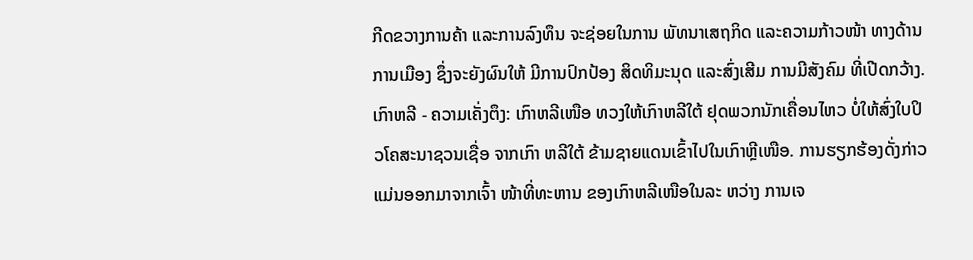ກີດຂວາງການຄ້າ ແລະການລົງທຶນ ຈະຊ່ອຍໃນການ ພັທນາເສຖກິດ ແລະຄວາມກ້າວໜ້າ ທາງດ້ານການເມືອງ ຊຶ່ງຈະຍັງຜົນໃຫ້ ມີການປົກປ້ອງ ສິດທິມະນຸດ ແລະສົ່ງເສີມ ການມີສັງຄົມ ທີ່ເປີດກວ້າງ.
ເກົາຫລີ - ຄວາມເຄັ່ງຕຶງ: ເກົາຫລີເໜືອ ທວງໃຫ້ເກົາຫລີໃຕ້ ຢຸດພວກນັກເຄື່ອນໄຫວ ບໍ່ໃຫ້ສົ່ງໃບປິວໂຄສະນາຊວນເຊື່ອ ຈາກເກົາ ຫລີໃຕ້ ຂ້າມຊາຍແດນເຂົ້າໄປໃນເກົາຫຼີເໜືອ. ການຮຽກຮ້ອງດັ່ງກ່າວແມ່ນອອກມາຈາກເຈົ້າ ໜ້າທີ່ທະຫານ ຂອງເກົາຫລີເໜືອໃນລະ ຫວ່າງ ການເຈ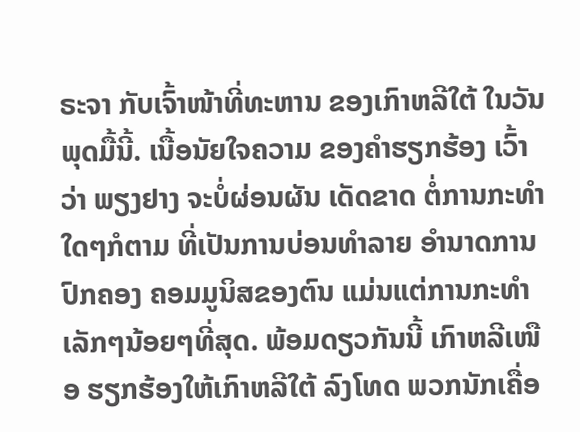ຣະຈາ ກັບເຈົ້າໜ້າທີ່ທະຫານ ຂອງເກົາຫລີໃຕ້ ໃນວັນພຸດມື້ນີ້. ເນື້ອນັຍໃຈຄວາມ ຂອງຄຳຮຽກຮ້ອງ ເວົ້າວ່າ ພຽງຢາງ ຈະບໍ່ຜ່ອນຜັນ ເດັດຂາດ ຕໍ່ການກະທຳໃດໆກໍຕາມ ທີ່ເປັນການບ່ອນທຳລາຍ ອຳນາດການປົກຄອງ ຄອມມູນິສຂອງຕົນ ແມ່ນແຕ່ການກະທຳ ເລັກໆນ້ອຍໆທີ່ສຸດ. ພ້ອມດຽວກັນນີ້ ເກົາຫລີເໜືອ ຮຽກຮ້ອງໃຫ້ເກົາຫລີໃຕ້ ລົງໂທດ ພວກນັກເຄື່ອ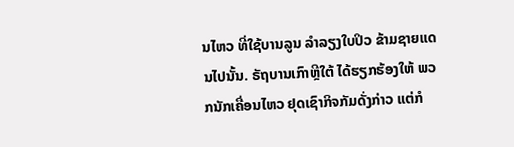ນໄຫວ ທີ່ໃຊ້ບານລູນ ລຳລຽງໃບປິວ ຂ້າມຊາຍແດນໄປນັ້ນ. ຣັຖບານເກົາຫຼີໃຕ້ ໄດ້ຮຽກຮ້ອງໃຫ້ ພວກນັກເຄື່ອນໄຫວ ຢຸດເຊົາກິຈກັມດັ່ງກ່າວ ແຕ່ກໍ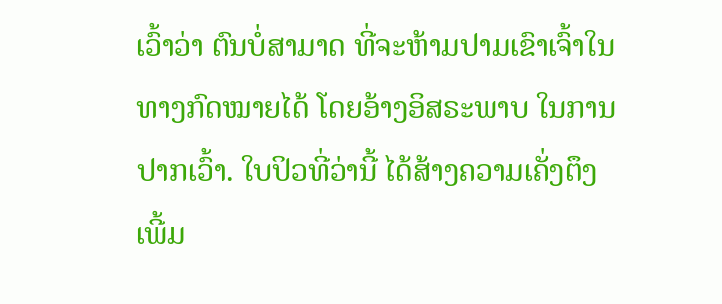ເວົ້າວ່າ ຕົນບໍ່ສາມາດ ທີ່ຈະຫ້າມປາມເຂົາເຈົ້າໃນທາງກົດໝາຍໄດ້ ໂດຍອ້າງອິສຣະພາບ ໃນການປາກເວົ້າ. ໃບປິວທີ່ວ່ານີ້ ໄດ້ສ້າງຄວາມເຄັ່ງຕຶງ ເພີ້ມ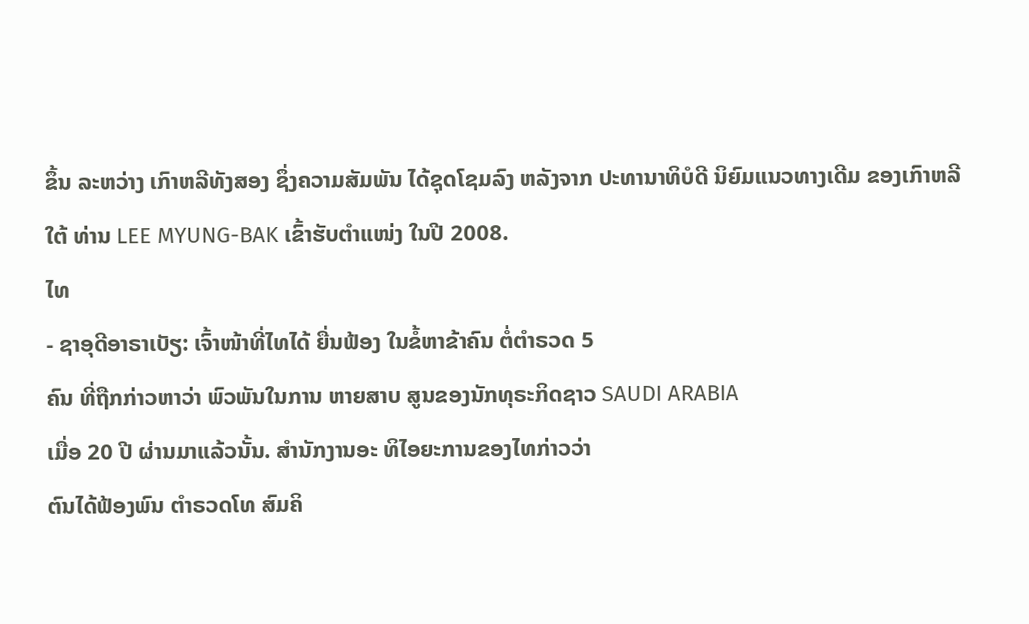ຂຶ້ນ ລະຫວ່າງ ເກົາຫລີທັງສອງ ຊຶ່ງຄວາມສັມພັນ ໄດ້ຊຸດໂຊມລົງ ຫລັງຈາກ ປະທານາທິບໍດີ ນິຍົມແນວທາງເດີມ ຂອງເກົາຫລີໃຕ້ ທ່ານ LEE MYUNG-BAK ເຂົ້າຮັບຕຳແໜ່ງ ໃນປີ 2008.
ໄທ
- ຊາອຸດີອາຣາເບັຽ: ເຈົ້າໜ້າທີ່ໄທໄດ້ ຍື່ນຟ້ອງ ໃນຂໍ້ຫາຂ້າຄົນ ຕໍ່ຕຳຣວດ 5
ຄົນ ທີ່ຖືກກ່າວຫາວ່າ ພົວພັນໃນການ ຫາຍສາບ ສູນຂອງນັກທຸຣະກິດຊາວ SAUDI ARABIA
ເມື່ອ 20 ປີ ຜ່ານມາແລ້ວນັ້ນ. ສຳນັກງານອະ ທິໄອຍະການຂອງໄທກ່າວວ່າ
ຕົນໄດ້ຟ້ອງພົນ ຕຳຣວດໂທ ສົມຄິ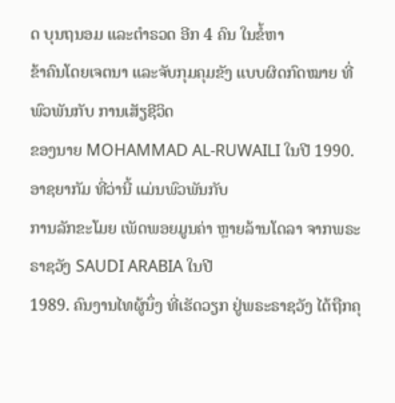ດ ບຸນຖນອມ ແລະຕຳຣວດ ອີກ 4 ຄົນ ໃນຂໍ້ຫາ
ຂ້າຄົນໂດຍເຈຕນາ ແລະຈັບກຸມຄຸມຂັງ ແບບຜິດກົດໝາຍ ທີ່ພົວພັນກັບ ການເສັຽຊີວິດ
ຂອງນາຍ MOHAMMAD AL-RUWAILI ໃນປີ 1990. ອາຊຍາກັມ ທີ່ວ່ານີ້ ແມ່ນພົວພັນກັບ
ການລັກຂະໂມຍ ເພັດພອຍມູນຄ່າ ຫຼາຍລ້ານໂດລາ ຈາກພຣະຣາຊວັງ SAUDI ARABIA ໃນປີ
1989. ຄົນງານໄທຜູ້ນຶ່ງ ທີ່ເຮັດວຽກ ຢູ່ພຣະຣາຊວັງ ໄດ້ຖືກຄຸ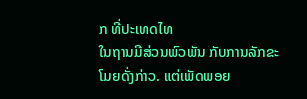ກ ທີ່ປະເທດໄທ
ໃນຖານມີສ່ວນພົວພັນ ກັບການລັກຂະໂມຍດັ່ງກ່າວ. ແຕ່ເພັດພອຍ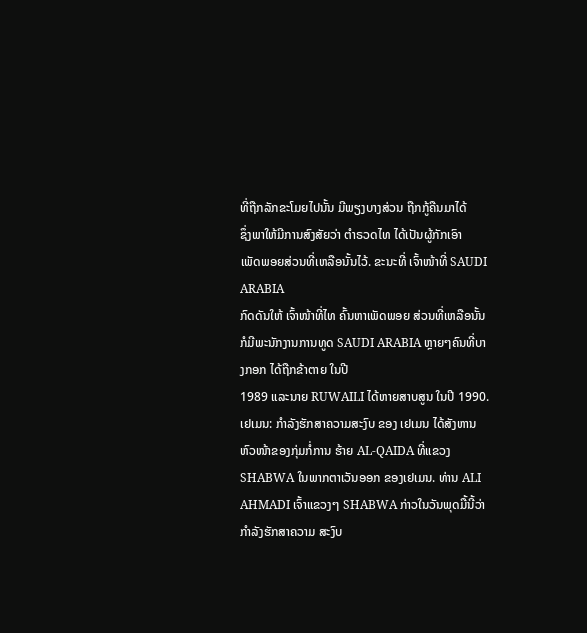ທີ່ຖືກລັກຂະໂມຍໄປນັ້ນ ມີພຽງບາງສ່ວນ ຖືກກູ້ຄືນມາໄດ້
ຊຶ່ງພາໃຫ້ມີການສົງສັຍວ່າ ຕຳຣວດໄທ ໄດ້ເປັນຜູ້ກັກເອົາ
ເພັດພອຍສ່ວນທີ່ເຫລືອນັ້ນໄວ້. ຂະນະທີ່ ເຈົ້າໜ້າທີ່ SAUDI ARABIA
ກົດດັນໃຫ້ ເຈົ້າໜ້າທີ່ໄທ ຄົ້ນຫາເພັດພອຍ ສ່ວນທີ່ເຫລືອນັ້ນ
ກໍມີພະນັກງານການທູດ SAUDI ARABIA ຫຼາຍໆຄົນທີ່ບາງກອກ ໄດ້ຖືກຂ້າຕາຍ ໃນປີ
1989 ແລະນາຍ RUWAILI ໄດ້ຫາຍສາບສູນ ໃນປີ 1990.
ເຢເມນ: ກຳລັງຮັກສາຄວາມສະງົບ ຂອງ ເຢເມນ ໄດ້ສັງຫານ ຫົວໜ້າຂອງກຸ່ມກໍ່ການ ຮ້າຍ AL-QAIDA ທີ່ແຂວງ SHABWA ໃນພາກຕາເວັນອອກ ຂອງເຢເມນ. ທ່ານ ALI AHMADI ເຈົ້າແຂວງໆ SHABWA ກ່າວໃນວັນພຸດມື້ນີ້ວ່າ ກຳລັງຮັກສາຄວາມ ສະງົບ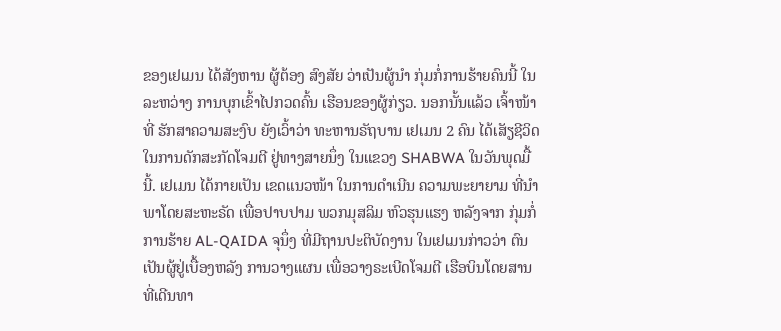ຂອງເຢເມນ ໄດ້ສັງຫານ ຜູ້ຕ້ອງ ສົງສັຍ ວ່າເປັນຜູ້ນຳ ກຸ່ມກໍ່ການຮ້າຍຄົນນີ້ ໃນລະຫວ່າງ ການບຸກເຂົ້າໄປກວດຄົ້ນ ເຮືອນຂອງຜູ້ກ່ຽວ. ນອກນັ້ນແລ້ວ ເຈົ້າໜ້າທີ່ ຮັກສາຄວາມສະງົບ ຍັງເວົ້າວ່າ ທະຫານຣັຖບານ ເຢເມນ 2 ຄົນ ໄດ້ເສັຽຊີວິດ ໃນການດັກສະກັດໂຈມຕີ ຢູ່ທາງສາຍນຶ່ງ ໃນແຂວງ SHABWA ໃນວັນພຸດມື້ນີ້. ເຢເມນ ໄດ້ກາຍເປັນ ເຂດແນວໜ້າ ໃນການດຳເນີນ ຄວາມພະຍາຍາມ ທີ່ນຳພາໂດຍສະຫະຣັດ ເພື່ອປາບປາມ ພວກມຸສລິມ ຫົວຮຸນແຮງ ຫລັງຈາກ ກຸ່ມກໍ່ການຮ້າຍ AL-QAIDA ຈຸນຶ່ງ ທີ່ມີຖານປະຕິບັດງານ ໃນເຢເມນກ່າວວ່າ ຕົນເປັນຜູ້ຢູ່ເບື້ອງຫລັງ ການວາງແຜນ ເພື່ອວາງຣະເບີດໂຈມຕີ ເຮືອບິນໂດຍສານ ທີ່ເດີນທາ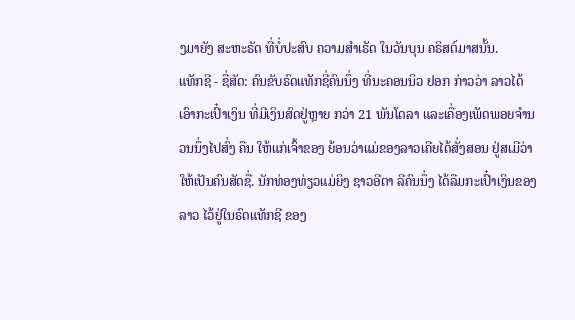ງມາຍັງ ສະຫະຣັດ ທີ່ບໍ່ປະສົບ ຄວາມສຳເຣັດ ໃນວັນບຸນ ຄຣິສຕ໌ມາສນັ້ນ.
ແທັກຊີ - ຊື່ສັດ: ຄົນຂັບຣົດແທັກຊີ່ຄົນນຶ່ງ ທີ່ນະຄອນນິວ ຢອກ ກ່າວວ່າ ລາວໄດ້ເອົາກະເປົ໋າເງິນ ທີ່ມີເງິນສົດຢູ່ຫຼາຍ ກວ່າ 21 ພັນໂດລາ ແລະເຄື່ອງເພັດພອຍຈຳນວນນຶ່ງໄປສົ່ງ ຄືນ ໃຫ້ແກ່ເຈົ້າຂອງ ຍ້ອນວ່າແມ່ຂອງລາວເຄີຍໄດ້ສັ່ງສອນ ຢູ່ສເມີວ່າ ໃຫ້ເປັນຄົນສັດຊື່. ນັກທ່ອງທ່ຽວແມ່ຍິງ ຊາວອີຕາ ລີຄົນນຶ່ງ ໄດ້ລືມກະເປົ໋າເງິນຂອງລາວ ໄວ້ຢູ່ໃນຣົດແທັກຊີ ຂອງ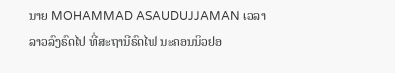ນາຍ MOHAMMAD ASAUDUJJAMAN ເວລາ ລາວລົງຣົດໄປ ທີ່ສະຖານີຣົດໄຟ ນະຄອນນິວຢອ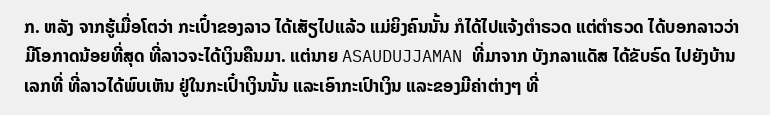ກ. ຫລັງ ຈາກຮູ້ເມື່ອໂຕວ່າ ກະເປົ໋າຂອງລາວ ໄດ້ເສັຽໄປແລ້ວ ແມ່ຍິງຄົນນັ້ນ ກໍໄດ້ໄປແຈ້ງຕຳຣວດ ແຕ່ຕຳຣວດ ໄດ້ບອກລາວວ່າ ມີໂອກາດນ້ອຍທີ່ສຸດ ທີ່ລາວຈະໄດ້ເງິນຄືນມາ. ແຕ່ນາຍ ASAUDUJJAMAN ທີ່ມາຈາກ ບັງກລາແດັສ ໄດ້ຂັບຣົດ ໄປຍັງບ້ານເລກທີ່ ທີ່ລາວໄດ້ພົບເຫັນ ຢູ່ໃນກະເປົ໋າເງິນນັ້ນ ແລະເອົາກະເປົາເງິນ ແລະຂອງມີຄ່າຕ່າງໆ ທີ່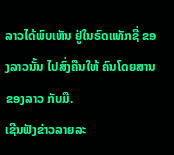ລາວໄດ້ພົບເຫັນ ຢູ່ໃນຣົດແທັກຊີ່ ຂອງລາວນັ້ນ ໄປສົ່ງຄືນໃຫ້ ຄົນໂດຍສານຂອງລາວ ກັບມື.
ເຊີນຟັງຂ່າວລາຍລະ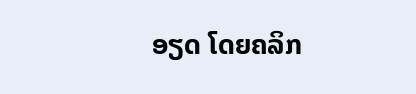ອຽດ ໂດຍຄລິກ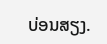ບ່ອນສຽງ.